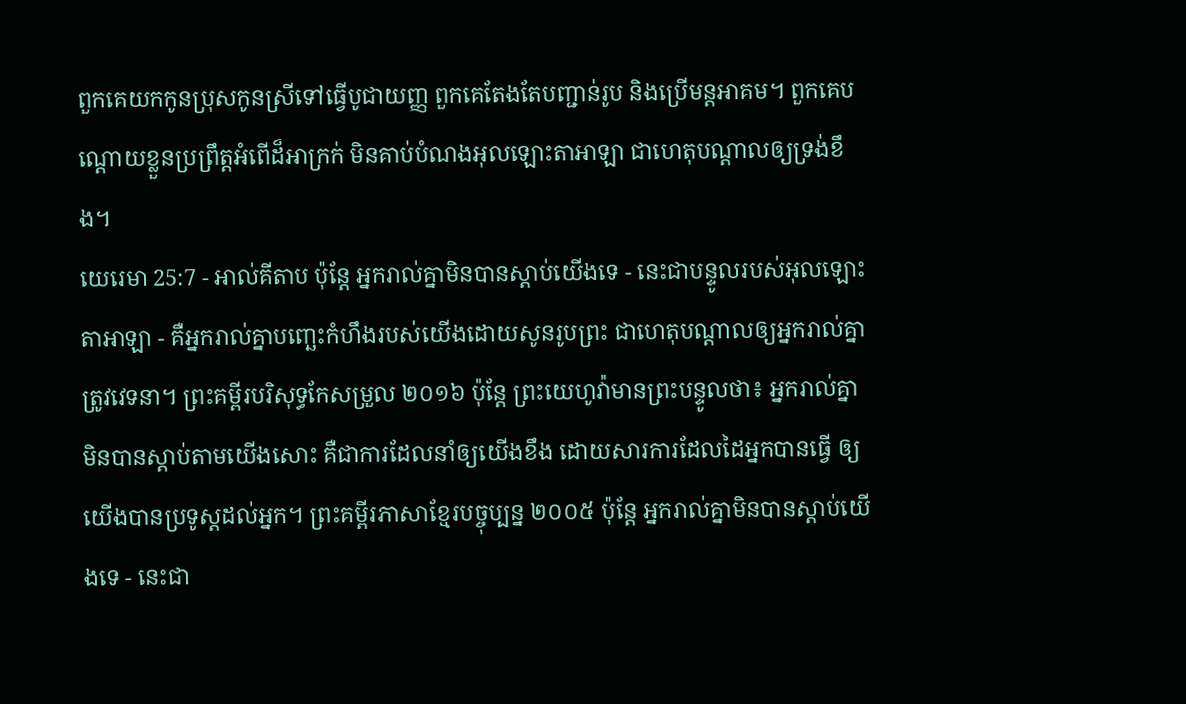ពួកគេយកកូនប្រុសកូនស្រីទៅធ្វើបូជាយញ្ញ ពួកគេតែងតែបញ្ជាន់រូប និងប្រើមន្តអាគម។ ពួកគេបណ្តោយខ្លួនប្រព្រឹត្តអំពើដ៏អាក្រក់ មិនគាប់បំណងអុលឡោះតាអាឡា ជាហេតុបណ្តាលឲ្យទ្រង់ខឹង។
យេរេមា 25:7 - អាល់គីតាប ប៉ុន្តែ អ្នករាល់គ្នាមិនបានស្ដាប់យើងទេ - នេះជាបន្ទូលរបស់អុលឡោះតាអាឡា - គឺអ្នករាល់គ្នាបញ្ឆេះកំហឹងរបស់យើងដោយសូនរូបព្រះ ជាហេតុបណ្ដាលឲ្យអ្នករាល់គ្នាត្រូវវេទនា។ ព្រះគម្ពីរបរិសុទ្ធកែសម្រួល ២០១៦ ប៉ុន្តែ ព្រះយេហូវ៉ាមានព្រះបន្ទូលថា៖ អ្នករាល់គ្នាមិនបានស្តាប់តាមយើងសោះ គឺជាការដែលនាំឲ្យយើងខឹង ដោយសារការដែលដៃអ្នកបានធ្វើ ឲ្យយើងបានប្រទូស្តដល់អ្នក។ ព្រះគម្ពីរភាសាខ្មែរបច្ចុប្បន្ន ២០០៥ ប៉ុន្តែ អ្នករាល់គ្នាមិនបានស្ដាប់យើងទេ - នេះជា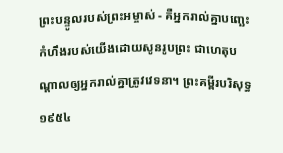ព្រះបន្ទូលរបស់ព្រះអម្ចាស់ - គឺអ្នករាល់គ្នាបញ្ឆេះកំហឹងរបស់យើងដោយសូនរូបព្រះ ជាហេតុបណ្ដាលឲ្យអ្នករាល់គ្នាត្រូវវេទនា។ ព្រះគម្ពីរបរិសុទ្ធ ១៩៥៤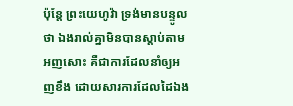ប៉ុន្តែ ព្រះយេហូវ៉ា ទ្រង់មានបន្ទូលថា ឯងរាល់គ្នាមិនបានស្តាប់តាមអញសោះ គឺជាការដែលនាំឲ្យអញខឹង ដោយសារការដែលដៃឯង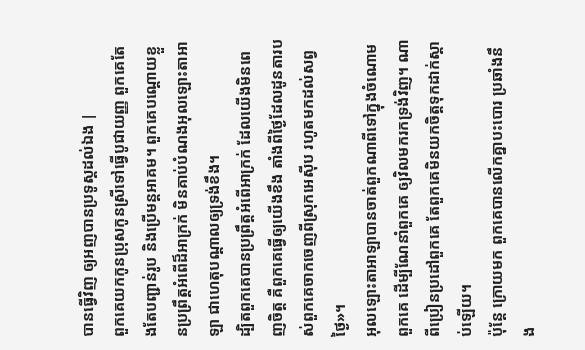បានធ្វើវិញ ឲ្យអញបានប្រទូស្តដល់ឯង |
ពួកគេយកកូនប្រុសកូនស្រីទៅធ្វើបូជាយញ្ញ ពួកគេតែងតែបញ្ជាន់រូប និងប្រើមន្តអាគម។ ពួកគេបណ្តោយខ្លួនប្រព្រឹត្តអំពើដ៏អាក្រក់ មិនគាប់បំណងអុលឡោះតាអាឡា ជាហេតុបណ្តាលឲ្យទ្រង់ខឹង។
ដ្បិតពួកគេបានប្រព្រឹត្តអំពើអាក្រក់ ដែលយើងមិនពេញចិត្ត គឺពួកគេធ្វើឲ្យយើងខឹង តាំងពីថ្ងៃដែលដូនតារបស់ពួកគេចាកចេញពីស្រុកអេស៊ីប រហូតមកដល់សព្វថ្ងៃ»។
អុលឡោះតាអាឡាបានចាត់ពួកណាពីទៅក្នុងចំណោមពួកគេ ដើម្បីណែនាំពួកគេ ឲ្យវិលមករកទ្រង់វិញ។ ណាពីប្រៀនប្រដៅពួកគេ តែពួកគេមិនយកចិត្តទុកដាក់ស្តាប់ឡើយ។
ប៉ុន្តែ ក្រោយមក ពួកគេបានលើកគ្នាបះបោរ ប្រឆាំងនឹង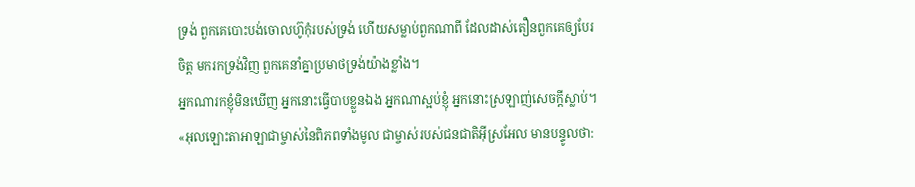ទ្រង់ ពួកគេបោះបង់ចោលហ៊ូកុំរបស់ទ្រង់ ហើយសម្លាប់ពួកណាពី ដែលដាស់តឿនពួកគេឲ្យបែរចិត្ត មករកទ្រង់វិញ ពួកគេនាំគ្នាប្រមាថទ្រង់យ៉ាងខ្លាំង។
អ្នកណារកខ្ញុំមិនឃើញ អ្នកនោះធ្វើបាបខ្លួនឯង អ្នកណាស្អប់ខ្ញុំ អ្នកនោះស្រឡាញ់សេចក្ដីស្លាប់។
«អុលឡោះតាអាឡាជាម្ចាស់នៃពិភពទាំងមូល ជាម្ចាស់របស់ជនជាតិអ៊ីស្រអែល មានបន្ទូលថា: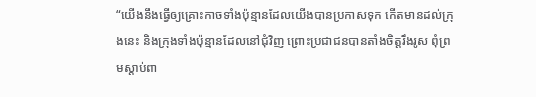“យើងនឹងធ្វើឲ្យគ្រោះកាចទាំងប៉ុន្មានដែលយើងបានប្រកាសទុក កើតមានដល់ក្រុងនេះ និងក្រុងទាំងប៉ុន្មានដែលនៅជុំវិញ ព្រោះប្រជាជនបានតាំងចិត្តរឹងរូស ពុំព្រមស្ដាប់ពា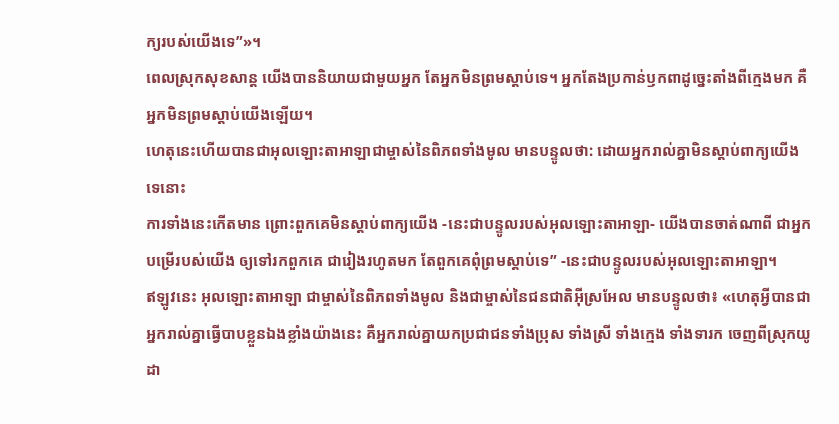ក្យរបស់យើងទេ”»។
ពេលស្រុកសុខសាន្ត យើងបាននិយាយជាមួយអ្នក តែអ្នកមិនព្រមស្ដាប់ទេ។ អ្នកតែងប្រកាន់ឫកពាដូច្នេះតាំងពីក្មេងមក គឺអ្នកមិនព្រមស្ដាប់យើងឡើយ។
ហេតុនេះហើយបានជាអុលឡោះតាអាឡាជាម្ចាស់នៃពិភពទាំងមូល មានបន្ទូលថា: ដោយអ្នករាល់គ្នាមិនស្ដាប់ពាក្យយើងទេនោះ
ការទាំងនេះកើតមាន ព្រោះពួកគេមិនស្ដាប់ពាក្យយើង -នេះជាបន្ទូលរបស់អុលឡោះតាអាឡា- យើងបានចាត់ណាពី ជាអ្នកបម្រើរបស់យើង ឲ្យទៅរកពួកគេ ជារៀងរហូតមក តែពួកគេពុំព្រមស្ដាប់ទេ” -នេះជាបន្ទូលរបស់អុលឡោះតាអាឡា។
ឥឡូវនេះ អុលឡោះតាអាឡា ជាម្ចាស់នៃពិភពទាំងមូល និងជាម្ចាស់នៃជនជាតិអ៊ីស្រអែល មានបន្ទូលថា៖ «ហេតុអ្វីបានជាអ្នករាល់គ្នាធ្វើបាបខ្លួនឯងខ្លាំងយ៉ាងនេះ គឺអ្នករាល់គ្នាយកប្រជាជនទាំងប្រុស ទាំងស្រី ទាំងក្មេង ទាំងទារក ចេញពីស្រុកយូដា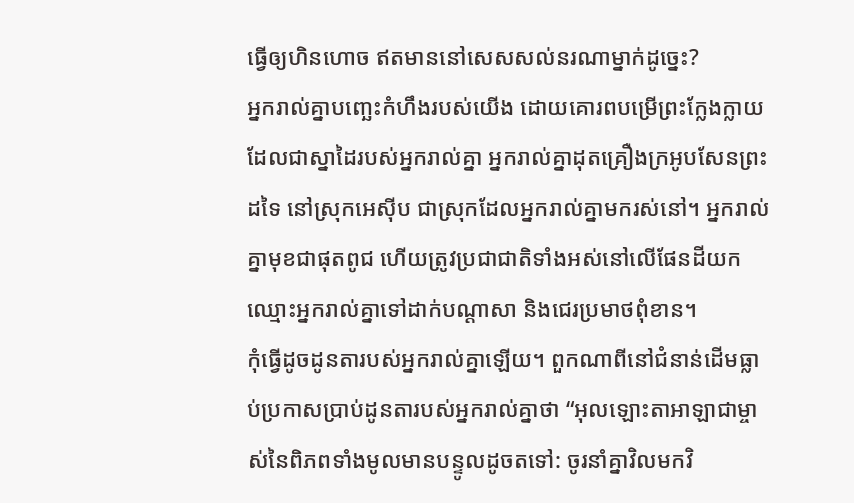ធ្វើឲ្យហិនហោច ឥតមាននៅសេសសល់នរណាម្នាក់ដូច្នេះ?
អ្នករាល់គ្នាបញ្ឆេះកំហឹងរបស់យើង ដោយគោរពបម្រើព្រះក្លែងក្លាយ ដែលជាស្នាដៃរបស់អ្នករាល់គ្នា អ្នករាល់គ្នាដុតគ្រឿងក្រអូបសែនព្រះដទៃ នៅស្រុកអេស៊ីប ជាស្រុកដែលអ្នករាល់គ្នាមករស់នៅ។ អ្នករាល់គ្នាមុខជាផុតពូជ ហើយត្រូវប្រជាជាតិទាំងអស់នៅលើផែនដីយកឈ្មោះអ្នករាល់គ្នាទៅដាក់បណ្ដាសា និងជេរប្រមាថពុំខាន។
កុំធ្វើដូចដូនតារបស់អ្នករាល់គ្នាឡើយ។ ពួកណាពីនៅជំនាន់ដើមធ្លាប់ប្រកាសប្រាប់ដូនតារបស់អ្នករាល់គ្នាថា “អុលឡោះតាអាឡាជាម្ចាស់នៃពិភពទាំងមូលមានបន្ទូលដូចតទៅ: ចូរនាំគ្នាវិលមកវិ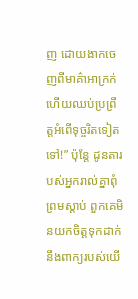ញ ដោយងាកចេញពីមាគ៌ាអាក្រក់ ហើយឈប់ប្រព្រឹត្តអំពើទុច្ចរិតទៀតទៅ!” ប៉ុន្តែ ដូនតារបស់អ្នករាល់គ្នាពុំព្រមស្ដាប់ ពួកគេមិនយកចិត្តទុកដាក់នឹងពាក្យរបស់យើ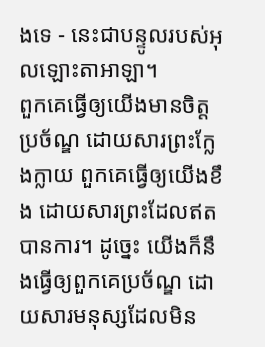ងទេ - នេះជាបន្ទូលរបស់អុលឡោះតាអាឡា។
ពួកគេធ្វើឲ្យយើងមានចិត្តប្រច័ណ្ឌ ដោយសារព្រះក្លែងក្លាយ ពួកគេធ្វើឲ្យយើងខឹង ដោយសារព្រះដែលឥតបានការ។ ដូច្នេះ យើងក៏នឹងធ្វើឲ្យពួកគេប្រច័ណ្ឌ ដោយសារមនុស្សដែលមិន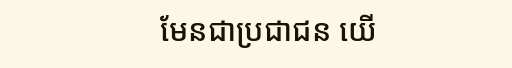មែនជាប្រជាជន យើ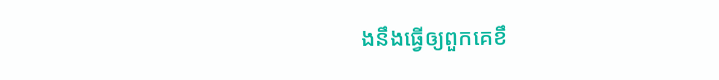ងនឹងធ្វើឲ្យពួកគេខឹ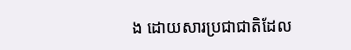ង ដោយសារប្រជាជាតិដែល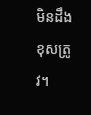មិនដឹងខុសត្រូវ។